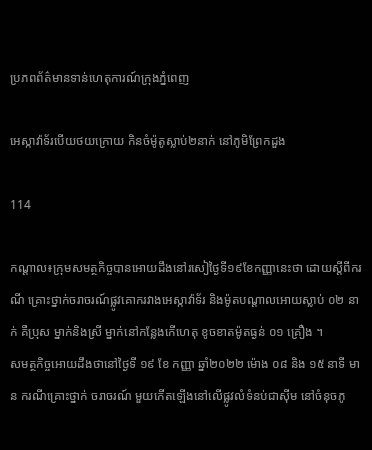ប្រភពព័ត៌មានទាន់ហេតុការណ៍ក្រុងភ្នំពេញ

អេស្កាវ៉ាទ័របើយថយក្រោយ កិនចំម៉ូតូស្លាប់២នាក់ នៅភូមិព្រែកដួង

114

កណ្ដាល៖ក្រុមសមត្ថកិច្ចបានអោយដឹងនៅរសៀថ្ងៃទី១៩ខែកញ្ញានេះថា ដោយស្តីពីករណី គ្រោះថ្នាក់ចរាចរណ៍ផ្លូវគោករវាងអេស្កាវ៉ាទ័រ និងម៉ូតបណ្ដាលអោយស្លាប់ ០២ នាក់ គឺប្រុស ម្នាក់និងស្រី ម្នាក់នៅកន្លែងកើហេតុ ខូចខាតម៉ូតធ្ងន់ ០១ គ្រឿង ។
សមត្ថកិច្ចអោយដឹងថានៅថ្ងៃទី ១៩ ខែ កញ្ញា ឆ្នាំ២០២២ ម៉ោង ០៨ និង ១៥ នាទី មាន ករណីគ្រោះថ្នាក់ ចរាចរណ៍ មួយកើតឡើងនៅលើផ្លូវលំទំនប់ជាស៊ីម នៅចំនុចភូ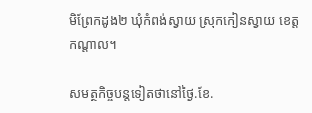មិព្រែកដូង២ ឃុំកំពង់ស្វាយ ស្រុកកៀនស្វាយ ខេត្តកណ្តាល។

សមត្ថកិច្ចបន្តទៀតថានៅថ្ងៃ.ខែ.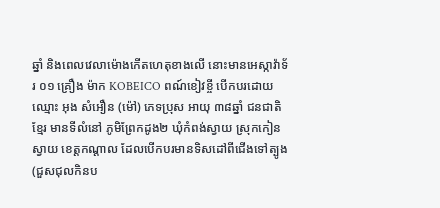ឆ្នាំ និងពេលវេលាម៉ោងកើតហេតុខាងលើ នោះមានអេស្កាវ៉ាទ័រ ០១ គ្រឿង ម៉ាក KOBEICO ពណ៍ខៀវខ្ចី បើកបរដោយឈ្មោះ អុង សំអឿន (ម៉ៅ) ភេទប្រុស អាយុ ៣៨ឆ្នាំ ជនជាតិខ្មែរ មានទីលំនៅ ភូមិព្រែកដូង២ ឃុំកំពង់ស្វាយ ស្រុកកៀនស្វាយ ខេត្តកណ្តាល ដែលបើកបរមានទិសដៅពីជើងទៅត្បូង (ជួសជុលកិនប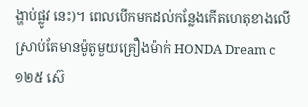ង្ហាប់ផ្លូវ នេះ)។ ពេលបើកមកដល់កន្លែងកើតហេតុខាងលើ ស្រាប់តែមានម៉ូតូមួយគ្រឿងម៉ាក់ HONDA Dream c ១២៥ ស៊េ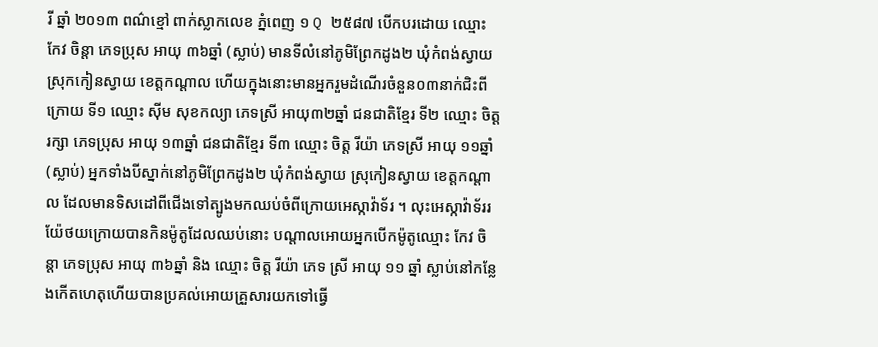រី ឆ្នាំ ២០១៣ ពណ៌ខ្មៅ ពាក់ស្លាកលេខ ភ្នំពេញ ១ Q ២៥៨៧ បើកបរដោយ ឈ្មោះ កែវ ចិន្ដា ភេទប្រុស អាយុ ៣៦ឆ្នាំ (ស្លាប់) មានទីលំនៅភូមិព្រែកដូង២ ឃុំកំពង់ស្វាយ ស្រុកកៀនស្វាយ ខេត្តកណ្ដាល ហើយក្នុងនោះមានអ្នករួមដំណើរចំនួន០៣នាក់ជិះពីក្រោយ ទី១ ឈ្មោះ ស៊ីម សុខកល្យា ភេទស្រី អាយុ៣២ឆ្នាំ ជនជាតិខ្មែរ ទី២ ឈ្មោះ ចិត្ត រក្សា ភេទប្រុស អាយុ ១៣ឆ្នាំ ជនជាតិខ្មែរ ទី៣ ឈ្មោះ ចិត្ត រីយ៉ា ភេទស្រី អាយុ ១១ឆ្នាំ (ស្លាប់) អ្នកទាំងបីស្នាក់នៅភូមិព្រែកដូង២ ឃុំកំពង់ស្វាយ ស្រុកៀនស្វាយ ខេត្តកណ្ដាល ដែលមានទិសដៅពីជើងទៅត្បូងមកឈប់ចំពីក្រោយអេស្កាវ៉ាទ័រ ។ លុះអេស្កាវ៉ាទ័ររយ៉ែថយក្រោយបានកិនម៉ូតូដែលឈប់នោះ បណ្តាលអោយអ្នកបើកម៉ូតូឈ្មោះ កែវ ចិន្ដា ភេទប្រុស អាយុ ៣៦ឆ្នាំ និង ឈ្មោះ ចិត្ត រីយ៉ា ភេទ ស្រី អាយុ ១១ ឆ្នាំ ស្លាប់នៅកន្លែងកើតហេតុហើយបានប្រគល់អោយគ្រួសារយកទៅធ្វើ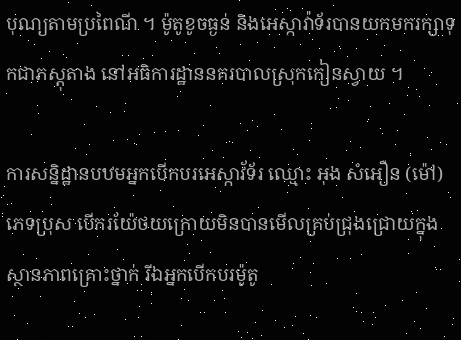បុណ្យតាមប្រពៃណី ។ ម៉ូតូខូចធ្ងន់ និងអេស្កាវ៉ាទ័របានយកមករក្សាទុកជាភស្តុតាង នៅអធិការដ្ឋាននគរបាលស្រុកកៀនស្វាយ ។

ការសន្និដ្ឋានបឋមអ្នកបើកបរអេស្កាវ័ទ័រ ឈ្មោះ អុង សំអឿន (ម៉ៅ) ភេទប្រុស បើករយ៉ែថយក្រោយមិនបានមើលគ្រប់ជ្រុងជ្រោយក្នុងស្ថានភាពគ្រោះថ្នាក់ រីឯអ្នកបើកបរម៉ូតូ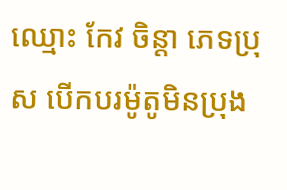ឈ្មោះ កែវ ចិន្តា ភេទប្រុស បើកបរម៉ូតូមិនប្រុង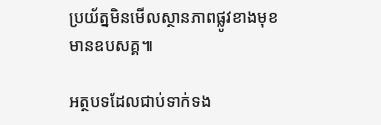ប្រយ័ត្នមិនមើលស្ថានភាពផ្លូវខាងមុខមានឧបសគ្គ៕

អត្ថបទដែលជាប់ទាក់ទង